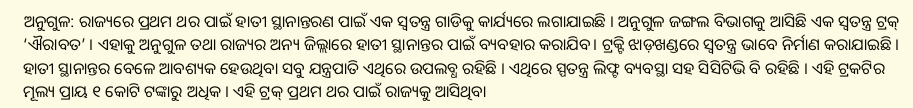ଅନୁଗୁଳ: ରାଜ୍ୟରେ ପ୍ରଥମ ଥର ପାଇଁ ହାତୀ ସ୍ଥାନାନ୍ତରଣ ପାଇଁ ଏକ ସ୍ବତନ୍ତ୍ର ଗାଡିକୁ କାର୍ଯ୍ୟରେ ଲଗାଯାଇଛି । ଅନୁଗୁଳ ଜଙ୍ଗଲ ବିଭାଗକୁ ଆସିଛି ଏକ ସ୍ବତନ୍ତ୍ର ଟ୍ରକ୍ ‘ଐରାବତ’ । ଏହାକୁ ଅନୁଗୁଳ ତଥା ରାଜ୍ୟର ଅନ୍ୟ ଜିଲ୍ଲାରେ ହାତୀ ସ୍ଥାନାନ୍ତର ପାଇଁ ବ୍ୟବହାର କରାଯିବ। ଟ୍ରକ୍ଟି ଝାଡ଼ଖଣ୍ଡରେ ସ୍ବତନ୍ତ୍ର ଭାବେ ନିର୍ମାଣ କରାଯାଇଛି । ହାତୀ ସ୍ଥାନାନ୍ତର ବେଳେ ଆବଶ୍ୟକ ହେଉଥିବା ସବୁ ଯନ୍ତ୍ରପାତି ଏଥିରେ ଉପଲବ୍ଧ ରହିଛି । ଏଥିରେ ସ୍ପତନ୍ତ୍ର ଲିଫ୍ଟ ବ୍ୟବସ୍ଥା ସହ ସିସିଟିଭି ବି ରହିଛି । ଏହି ଟ୍ରକଟିର ମୂଲ୍ୟ ପ୍ରାୟ ୧ କୋଟି ଟଙ୍କାରୁ ଅଧିକ । ଏହି ଟ୍ରକ୍ ପ୍ରଥମ ଥର ପାଇଁ ରାଜ୍ୟକୁ ଆସିଥିବା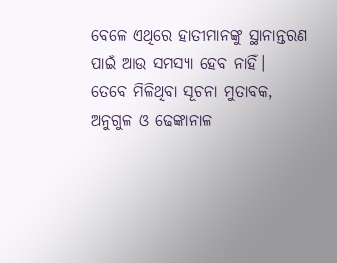ବେଳେ ଏଥିରେ ହାତୀମାନଙ୍କୁ ସ୍ଥାନାନ୍ତରଣ ପାଇଁ ଆଉ ସମସ୍ୟା ହେବ ନାହିଁ।
ତେବେ ମିଳିଥିବା ସୂଚନା ମୁତାବକ, ଅନୁଗୁଳ ଓ ଢେଙ୍କାନାଳ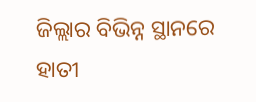ଜିଲ୍ଲାର ବିଭିନ୍ନ ସ୍ଥାନରେ ହାତୀ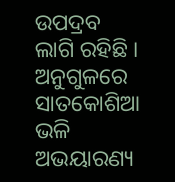ଉପଦ୍ରବ ଲାଗି ରହିଛି । ଅନୁଗୁଳରେ ସାତକୋଶିଆ ଭଳି ଅଭୟାରଣ୍ୟ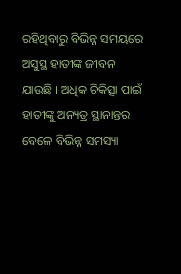ରହିଥିବାରୁ ବିଭିନ୍ନ ସମୟରେ ଅସୁସ୍ଥ ହାତୀଙ୍କ ଜୀବନ ଯାଉଛି । ଅଧିକ ଚିକିତ୍ସା ପାଇଁ ହାତୀଙ୍କୁ ଅନ୍ୟତ୍ର ସ୍ଥାନାନ୍ତର ବେଳେ ବିଭିନ୍ନ ସମସ୍ୟା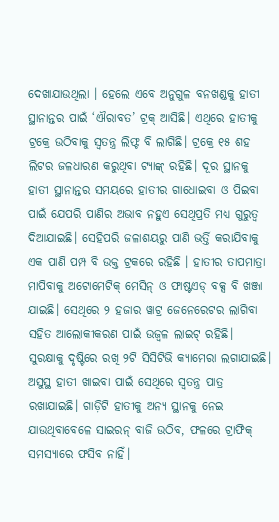ଦେଖାଯାଉଥିଲା । ହେଲେ ଏବେ ଅନୁଗୁଳ ବନଖଣ୍ଡକୁ ହାତୀ ସ୍ଥାନାନ୍ତର ପାଇଁ ‘ଐରାବତ’ ଟ୍ରକ୍ ଆସିଛି। ଏଥିରେ ହାତୀକୁ ଟ୍ରକ୍ରେ ଉଠିବାକୁ ସ୍ବତନ୍ତ୍ର ଲିଫ୍ଟ ବି ଲାଗିଛି। ଟ୍ରକ୍ରେ ୧୫ ଶହ ଲିଟର ଜଳଧାରଣ କରୁଥିବା ଟ୍ୟାଙ୍କ୍ ରହିଛି। ଦୂର ସ୍ଥାନକୁ ହାତୀ ସ୍ଥାନାନ୍ତର ସମୟରେ ହାତୀର ଗାଧୋଇବା ଓ ପିଇବା ପାଇଁ ଯେପରି ପାଣିର ଅଭାବ ନହୁଏ ସେଥିପ୍ରତି ମଧ୍ୟ ଗୁରୁତ୍ବ ଦିଆଯାଇଛି। ସେହିପରି ଜଳାଶୟରୁ ପାଣି ଭର୍ତ୍ତି କରାଯିବାକୁ ଏକ ପାଣି ପମ୍ପ ବି ଉକ୍ତ ଟ୍ରକରେ ରହିଛି । ହାତୀର ତାପମାତ୍ରା ମାପିବାକୁ ଅଟୋମେଟିକ୍ ମେସିନ୍ ଓ ଫାଷ୍ଟଏଡ୍ ବକ୍ସ ବି ଖଞ୍ଜା ଯାଇଛି। ସେଥିରେ ୨ ହଜାର ୱାଟ୍ର ଜେନେରେଟର ଲାଗିବା ସହିତ ଆଲୋକୀକରଣ ପାଇଁ ଉଜ୍ବଳ ଲାଇଟ୍ ରହିଛି।
ସୁରକ୍ଷାକୁ ଦୃଷ୍ଟିରେ ରଖି ୨ଟି ସିସିଟିଭି କ୍ୟାମେରା ଲଗାଯାଇଛି। ଅସୁସ୍ଥ ହାତୀ ଖାଇବା ପାଇଁ ସେଥିରେ ସ୍ବତନ୍ତ୍ର ପାତ୍ର ରଖାଯାଇଛି। ଗାଡ଼ିଟି ହାତୀକୁ ଅନ୍ୟ ସ୍ଥାନକୁ ନେଇ ଯାଉଥିବାବେଳେ ସାଇରନ୍ ବାଜି ଉଠିବ, ଫଳରେ ଟ୍ରାଫିକ୍ ସମସ୍ୟାରେ ଫସିବ ନାହିଁ।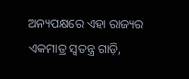ଅନ୍ୟପକ୍ଷରେ ଏହା ରାଜ୍ୟର ଏକମାତ୍ର ସ୍ବତନ୍ତ୍ର ଗାଡ଼ି,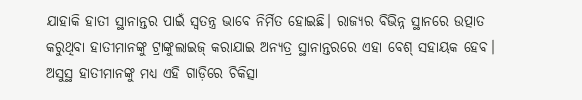ଯାହାକି ହାତୀ ସ୍ଥାନାନ୍ତର ପାଇଁ ସ୍ବତନ୍ତ୍ର ଭାବେ ନିର୍ମିତ ହୋଇଛି। ରାଜ୍ୟର ବିଭିନ୍ନ ସ୍ଥାନରେ ଉତ୍ପାତ କରୁଥିବା ହାତୀମାନଙ୍କୁ ଟ୍ରାଙ୍କୁଲାଇଜ୍ କରାଯାଇ ଅନ୍ୟତ୍ର ସ୍ଥାନାନ୍ତରରେ ଏହା ବେଶ୍ ସହାୟକ ହେବ। ଅସୁସ୍ଥ ହାତୀମାନଙ୍କୁ ମଧ୍ୟ ଏହି ଗାଡ଼ିରେ ଚିକିତ୍ସା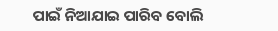ପାଇଁ ନିଆଯାଇ ପାରିବ ବୋଲି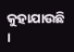କୁହାଯାଉଛି ।